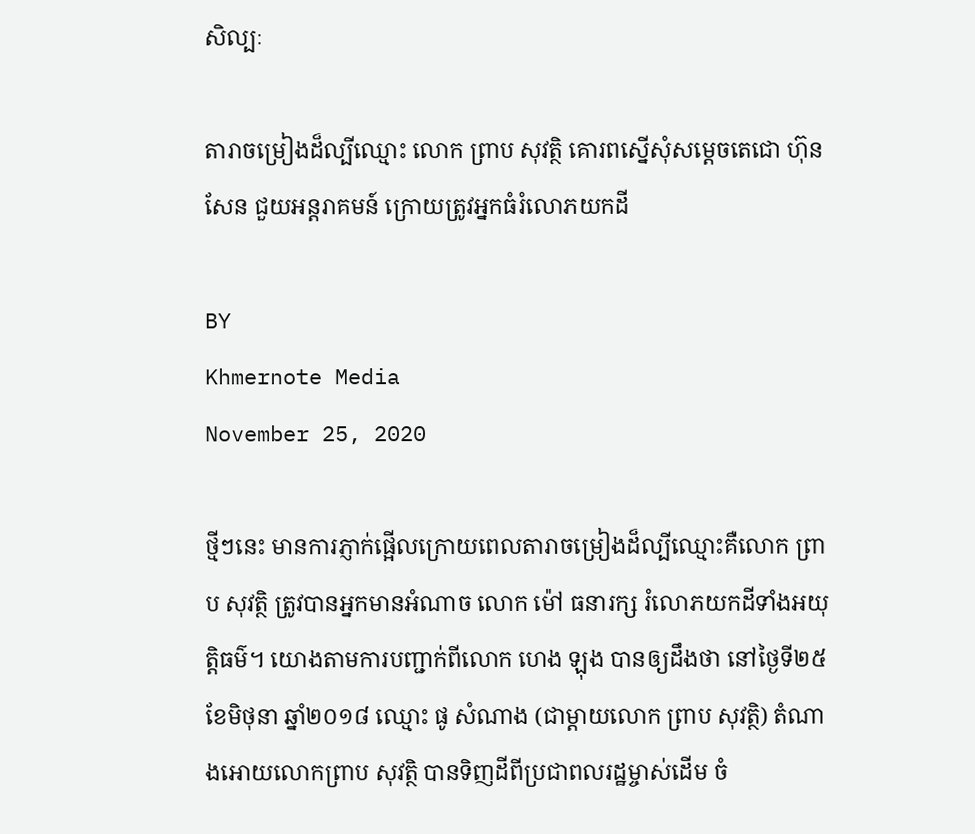សិល្បៈ

តារាចម្រៀងដ៏ល្បីឈ្មោះ លោក ព្រាប សុវត្ថិ គោរពស្នើសុំសម្តេចតេជោ ហ៊ុន សែន ជួយអន្តរាគមន៍ ក្រោយត្រូវអ្នកធំរំលោភយកដី

BY
Khmernote Media
November 25, 2020

ថ្មីៗនេះ មានការភ្ញាក់ផ្អើលក្រោយពេលតារាចម្រៀងដ៏ល្បីឈ្មោះគឺលោក ព្រាប សុវត្ថិ ត្រូវបានអ្នកមានអំណាច លោក ម៉ៅ ធនារក្ស រំលោភយកដីទាំងអយុត្តិធម៌។ យោងតាមការបញ្ជាក់ពីលោក ហេង ឡុង បានឲ្យដឹងថា នៅថ្ងៃទី២៥ ខែមិថុនា ឆ្នាំ២០១៨ ឈ្មោះ ផូ សំណាង (ជាម្តាយលោក ព្រាប សុវត្ថិ) តំណាងអោយលោកព្រាប សុវត្ថិ បានទិញដីពីប្រជាពលរដ្ឋម្ចាស់ដើម ចំ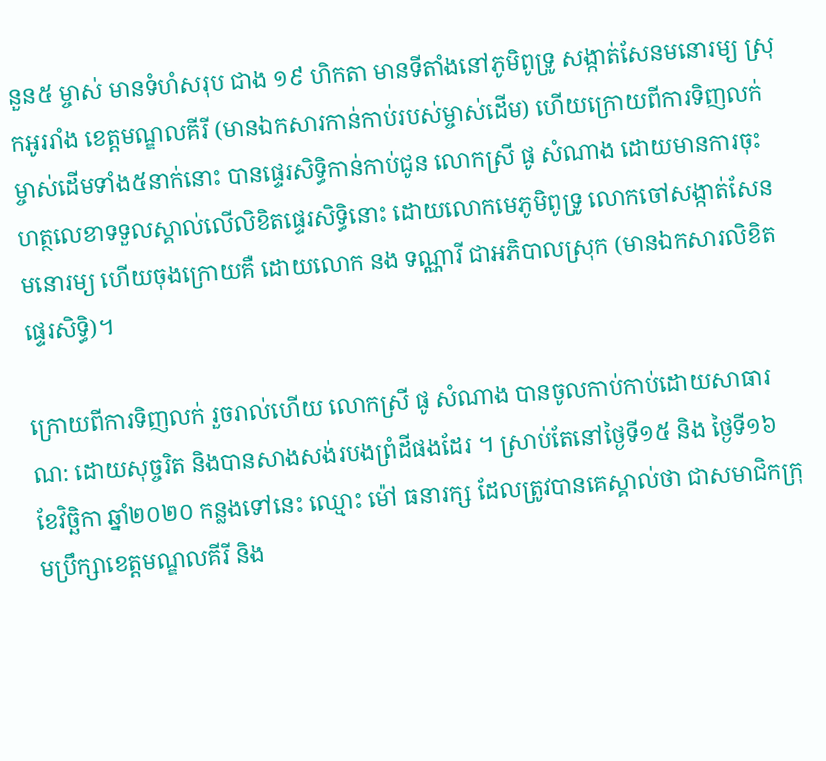នួន៥ ម្ចាស់ មានទំហំសរុប ជាង ១៩ ហិកតា មានទីតាំងនៅភូមិពូទ្រូ សង្កាត់សែនមនោរម្យ ស្រុកអូររាំង ខេត្តមណ្ឌលគីរី (មានឯកសារកាន់កាប់របស់ម្ចាស់ដើម) ហើយក្រោយពីការទិញលក់ ម្ចាស់ដើមទាំង៥នាក់នោះ បានផ្ទេរសិទ្ធិកាន់កាប់ជូន លោកស្រី ផូ សំណាង ដោយមានការចុះហត្ថលេខាទទួលស្គាល់លើលិខិតផ្ទេរសិទ្ធិនោះ ដោយលោកមេភូមិពូទ្រូ លោកចៅសង្កាត់សែនមនោរម្យ ហើយចុងក្រោយគឺ ដោយលោក នង ទណ្ណារី ជាអភិបាលស្រុក (មានឯកសារលិខិតផ្ទេរសិទ្ធិ)។

ក្រោយពីការទិញលក់ រួចរាល់ហើយ លោកស្រី ផូ សំណាង បានចូលកាប់កាប់ដោយសាធារណ: ដោយសុច្ចរិត និងបានសាងសង់របងព្រំដីផងដែរ ។ ស្រាប់តែនៅថ្ងៃទី១៥ និង ថ្ងៃទី១៦ ខែវិច្ឆិកា ឆ្នាំ២០២០ កន្លងទៅនេះ ឈ្មោះ ម៉ៅ ធនារក្ស ដែលត្រូវបានគេស្គាល់ថា ជាសមាជិកក្រុមប្រឹក្សាខេត្តមណ្ឌលគីរី និង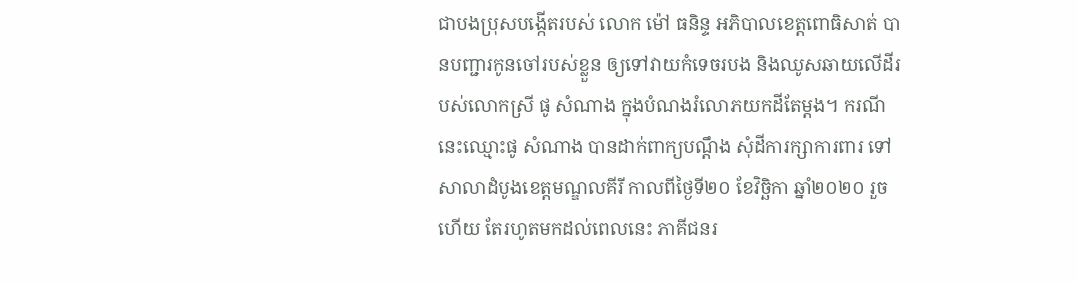ជាបងប្រុសបង្កើតរបស់ លោក ម៉ៅ ធនិន្ទ អភិបាលខេត្តពោធិសាត់ បានបញ្ជារកូនចៅរបស់ខ្លួន ឲ្យទៅវាយកំទេចរបង និងឈូសឆាយលើដីរបស់លោកស្រី ផូ សំណាង ក្នុងបំណងរំលោភយកដីតែម្តង។ ករណីនេះឈ្មោះផូ សំណាង បានដាក់ពាក្យបណ្តឹង សុំដីការក្សាការពារ ទៅសាលាដំបូងខេត្តមណ្ឌលគីរី កាលពីថ្ងៃទី២០ ខែវិច្ឆិកា ឆ្នាំ២០២០ រួចហើយ តែរហូតមកដល់ពេលនេះ ភាគីជនរ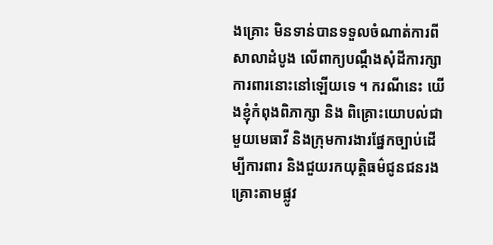ងគ្រោះ មិនទាន់បានទទួលចំណាត់ការពីសាលាដំបូង លើពាក្យបណ្តឹងសុំដីការក្សាការពារនោះនៅឡើយទេ ។ ករណីនេះ យើងខ្ញុំកំពុងពិភាក្សា និង ពិគ្រោះយោបល់ជាមួយមេធាវី និងក្រុមការងារផ្នែកច្បាប់ដើម្បីការពារ និងជួយរកយុត្តិធម៌ជូនជនរងគ្រោះតាមផ្លូវ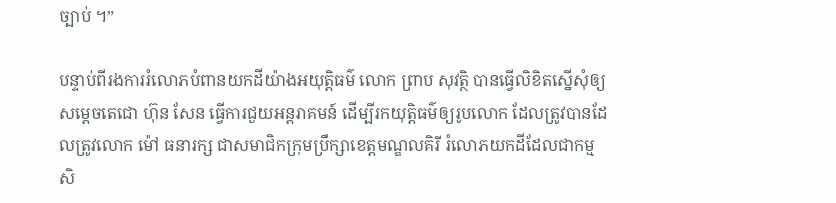ច្បាប់ ។”

បន្ទាប់ពីរងការរំលោភបំពានយកដីយ៉ាងអយុត្តិធម៌ លោក ព្រាប សុវត្ថិ បានធ្វើលិខិតស្នើសុំឲ្យសម្តេចតេជោ ហ៊ុន សែន ធ្វើការជួយអន្តរាគមន៍ ដើម្បីរកយុត្តិធម៌ឲ្យរូបលោក ដែលត្រូវបានដែលត្រូវលោក ម៉ៅ ធនារក្ស ជាសមាជិកក្រុមប្រឹក្សាខេត្តមណ្ឌលគិរី រំលោភយកដីដែលជាកម្មសិ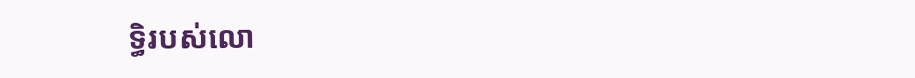ទ្ធិរបស់លោ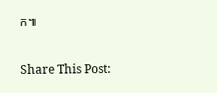ក៕

Share This Post: